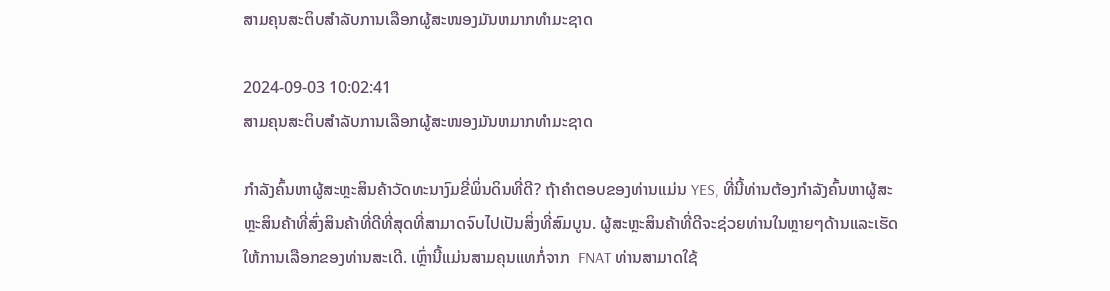ສາມຄຸນສະຕິບສຳລັບການເລືອກຜູ້ສະໜອງມັນຫມາກທຳມະຊາດ

2024-09-03 10:02:41
ສາມຄຸນສະຕິບສຳລັບການເລືອກຜູ້ສະໜອງມັນຫມາກທຳມະຊາດ

ກຳລັງຄົ້ນຫາຜູ້ສະຫຼະສິນຄ້າວັດທະນາງົມຂີ່ພິ່ນດິນທີ່ດີ? ຖ້າຄຳຕອບຂອງທ່ານແມ່ນ YES, ທີ່ນີ້ທ່ານຕ້ອງກຳລັງຄົ້ນຫາຜູ້ສະຫຼະສິນຄ້າທີ່ສົ່ງສິນຄ້າທີ່ດີທີ່ສຸດທີ່ສາມາດຈົບໄປເປັນສິ່ງທີ່ສົມບູນ. ຜູ້ສະຫຼະສິນຄ້າທີ່ດີຈະຊ່ວຍທ່ານໃນຫຼາຍໆດ້ານແລະເຮັດໃຫ້ການເລືອກຂອງທ່ານສະເດີ. ເຫຼົ່ານີ້ແມ່ນສາມຄຸນແທກໍ່ຈາກ  FNAT ທ່ານສາມາດໃຊ້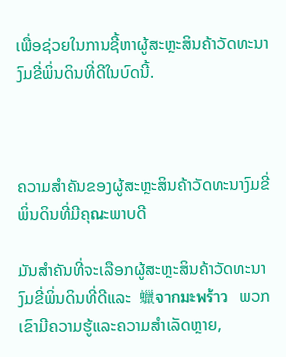ເພື່ອຊ່ວຍໃນການຊີ້ຫາຜູ້ສະຫຼະສິນຄ້າວັດທະນາງົມຂີ່ພິ່ນດິນທີ່ດີໃນບົດນີ້.



ຄວາມສຳຄັນຂອງຜູ້ສະຫຼະສິນຄ້າວັດທະນາງົມຂີ່ພິ່ນດິນທີ່ມີຄຸณະພາບດີ

ມັນສຳຄັນທີ່ຈະເລືອກຜູ້ສະຫຼະສິນຄ້າວັດທະນາງົມຂີ່ພິ່ນດິນທີ່ດີແລະ  蠟จากมะพร้าว  ພວກເຂົາມີຄວາມຮູ້ແລະຄວາມສຳເລັດຫຼາຍ,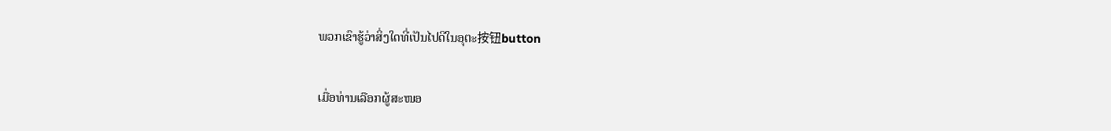ພວກເຂົາຮູ້ວ່າສິ່ງໃດທີ່ເປັນໄປດີໃນອຸຕະ按钮button

ເມື່ອທ່ານເລືອກຜູ້ສະໜອ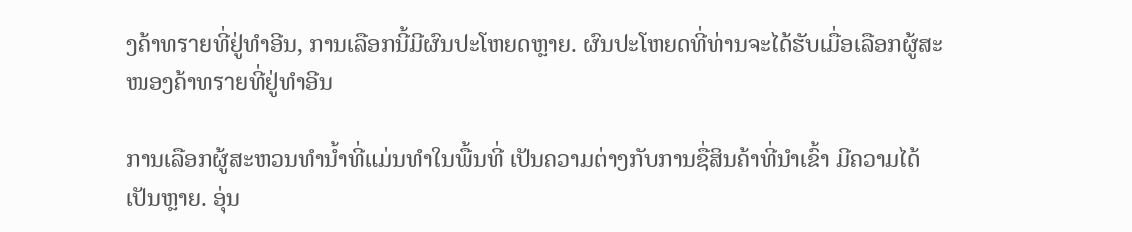ງຄ້າທรายທີ່ຢູ່ທໍາອີນ, ການເລືອກນີ້ມີຜົນປະໂຫຍດຫຼາຍ. ຜົນປະໂຫຍດທີ່ທ່ານຈະໄດ້ຮັບເມື່ອເລືອກຜູ້ສະໜອງຄ້າທรายທີ່ຢູ່ທໍາອີນ

ການເລືອກຜູ້ສະຫວນທຳນ້ຳທີ່ແມ່ນທຳໃນພື້ນທີ່ ເປັນຄວາມຕ່າງກັບການຊື່ສິນຄ້າທີ່ນຳເຂົ້າ ມີຄວາມໄດ້ເປັນຫຼາຍ. ອຸ່ນ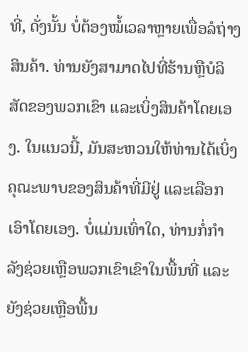ທີ່, ດັ່ງນັ້ນ ບໍ່ຕ້ອງໝໍ້ເວລາຫຼາຍເພື່ອລໍຖ່າງສິນຄ້າ. ທ່ານຍັງສາມາດໄປທີ່ຮ້ານຫຼືບໍລິສັດຂອງພວກເຂົາ ແລະເບິ່ງສິນຄ້າໂດຍເອງ. ໃນແນວນີ້, ມັນສະຫວນໃຫ້ທ່ານໄດ້ເບິ່ງຄຸณະພາບຂອງສິນຄ້າທີ່ມີຢູ່ ແລະເລືອກເອົາໂດຍເອງ. ບໍ່ແມ່ນເທົ່າໃດ, ທ່ານກໍ່ກຳລັງຊ່ວຍເຫຼືອພວກເຂົາເຂົາໃນພື້ນທີ່ ແລະຍັງຊ່ວຍເຫຼືອພື້ນ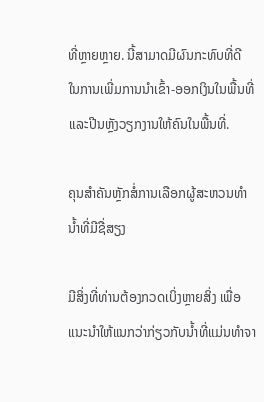ທີ່ຫຼາຍຫຼາຍ. ນີ້ສາມາດມີຜົນກະທົບທີ່ດີ ໃນການເພີ່ມການນຳເຂົ້າ-ອອກເງິນໃນພື້ນທີ່ ແລະປີນຫຼັງວຽກງານໃຫ້ຄົນໃນພື້ນທີ່.

ຄຸນສຳຄັນຫຼັກສໍ່ການເລືອກຜູ້ສະຫວນທຳນ້ຳທີ່ມີຊື່ສຽງ

ມີສິ່ງທີ່ທ່ານຕ້ອງກວດເບິ່ງຫຼາຍສິ່ງ ເພື່ອແນະນຳໃຫ້ແນກວ່າກ່ຽວກັບນ້ຳທີ່ແມ່ນທຳຈາ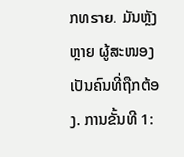ກທราย. ມັນຫຼັງຫຼາຍ ຜູ້ສະໜອງເປັນຄົນທີ່ຖືກຕ້ອງ. ການຂັ້ນທີ 1: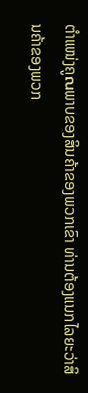ຕຳແໜ່ງຄູณພາບຂອງສິນຄ້າຂອງພວກເຂົາ ທ່ານຕ້ອງແນກໄລຍະວ່າສິນຄ້າຂອງພວກ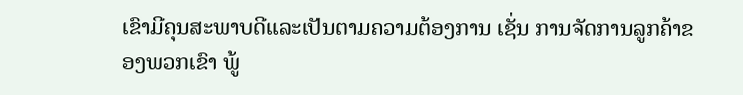ເຂົາມີຄຸນສະພາບດີແລະເປັນຕາມຄວາມຕ້ອງການ ເຊັ່ນ ການຈັດການລູກຄ້າຂອງພວກເຂົາ ພູ້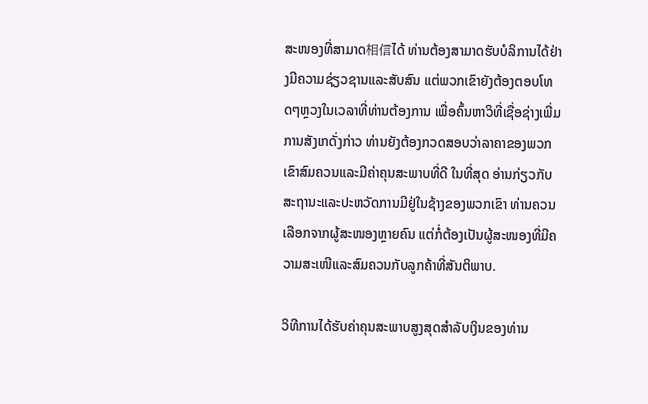ສະໜອງທີ່ສາມາດ相信ໄດ້ ທ່ານຕ້ອງສາມາດຮັບບໍລິການໄດ້ຢ່າງມີຄວາມຊ່ຽວຊານແລະສັບສົນ ແຕ່ພວກເຂົາຍັງຕ້ອງຕອບໂທດໆຫຼວງໃນເວລາທີ່ທ່ານຕ້ອງການ ເພື່ອຄົ້ນຫາວິທີ່ເຊື່ອຊ່າງເພີ່ມ ການສັງເກດັ່ງກ່າວ ທ່ານຍັງຕ້ອງກວດສອບວ່າລາຄາຂອງພວກເຂົາສົມຄວນແລະມີຄ່າຄຸນສະພາບທີ່ດີ ໃນທີ່ສຸດ ອ່ານກ່ຽວກັບສະຖານະແລະປະຫວັດການມີຢູ່ໃນຊ້າງຂອງພວກເຂົາ ທ່ານຄວນເລືອກຈາກຜູ້ສະໜອງຫຼາຍຄົນ ແຕ່ກໍ່ຕ້ອງເປັນຜູ້ສະໜອງທີ່ມີຄວາມສະເໜີແລະສົມຄວນກັບລູກຄ້າທີ່ສັນຕິພາບ.

ວິທີການໄດ້ຮັບຄ່າຄຸນສະພາບສູງສຸດສຳລັບເງິນຂອງທ່ານ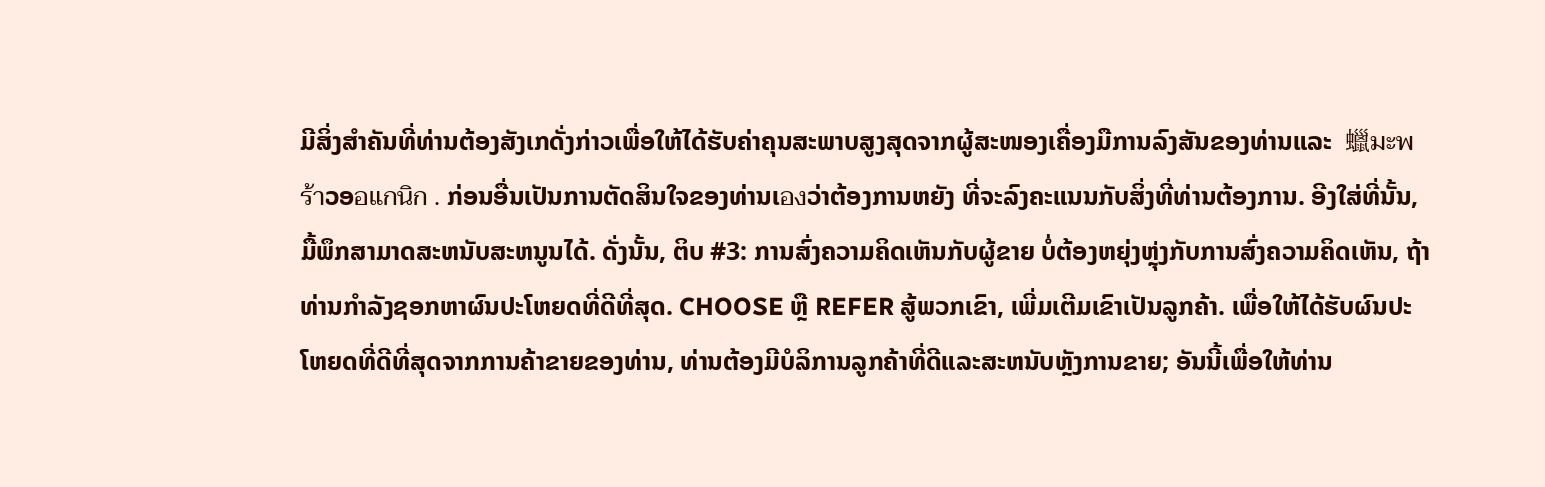ມີສິ່ງສຳຄັນທີ່ທ່ານຕ້ອງສັງເກດັ່ງກ່າວເພື່ອໃຫ້ໄດ້ຮັບຄ່າຄຸນສະພາບສູງສຸດຈາກຜູ້ສະໜອງເຄື່ອງມືການລົງສັນຂອງທ່ານແລະ  蠟มะพร้าວອอแกนิก . ກ່ອນອື່ນເປັນການຕັດສິນໃຈຂອງທ່ານເองວ່າຕ້ອງການຫຍັງ ທີ່ຈະລົງຄະແນນກັບສິ່ງທີ່ທ່ານຕ້ອງການ. ອີງໃສ່ທີ່ນັ້ນ, ມື້ພຶກສາມາດສະຫນັບສະຫນູນໄດ້. ດັ່ງນັ້ນ, ຕິບ #3: ການສົ່ງຄວາມຄິດເຫັນກັບຜູ້ຂາຍ ບໍ່ຕ້ອງຫຍຸ່ງຫຼຸ່ງກັບການສົ່ງຄວາມຄິດເຫັນ, ຖ້າທ່ານກຳລັງຊອກຫາຜົນປະໂຫຍດທີ່ດີທີ່ສຸດ. CHOOSE ຫຼື REFER ສູ້ພວກເຂົາ, ເພີ່ມເຕີມເຂົາເປັນລູກຄ້າ. ເພື່ອໃຫ້ໄດ້ຮັບຜົນປະໂຫຍດທີ່ດີທີ່ສຸດຈາກການຄ້າຂາຍຂອງທ່ານ, ທ່ານຕ້ອງມີບໍລິການລູກຄ້າທີ່ດີແລະສະຫນັບຫຼັງການຂາຍ; ອັນນີ້ເພື່ອໃຫ້ທ່ານ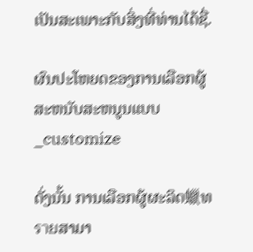ເປັນສະເພາະກັບສິ່ງທີ່ທ່ານໄດ້ຊື່.

ຜົນປະໂຫຍດຂອງການເລືອກຜູ້ສະຫນັບສະຫນູນແບບ_customize

ດັ່ງນັ້ນ ການເລືອກຜູ້ຜະລິດ蠟ທรายສາມາ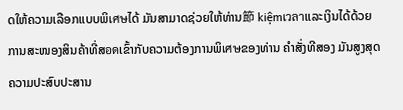ດໃຫ້ຄວາມເລືອກແບບພິเศษໄດ້ ມັນສາມາດຊ່ວຍໃຫ້ທ່ານ節 kiệmเวลาແລະເງິນໄດ້ດ້ວຍການສະໜອງສິນຄ້າທີ່ສอดເຂົ້າກັບຄວາມຕ້ອງການພິเศษຂອງທ່ານ ຄຳສັ່ງທີສອງ ມັນສູງສຸດຄວາມປະສົບປະສານ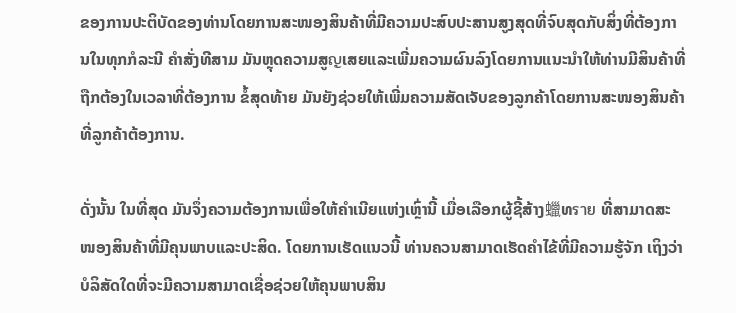ຂອງການປະຕິບັດຂອງທ່ານໂດຍການສະໜອງສິນຄ້າທີ່ມີຄວາມປະສົບປະສານສູງສຸດທີ່ຈົບສຸດກັບສິ່ງທີ່ຕ້ອງການໃນທຸກກໍລະນີ ຄຳສັ່ງທີສາມ ມັນຫຼຸດຄວາມສູญເສຍແລະເພີ່ມຄວາມຜົນລົງໂດຍການແນະນຳໃຫ້ທ່ານມີສິນຄ້າທີ່ຖືກຕ້ອງໃນເວລາທີ່ຕ້ອງການ ຂໍ້ສຸດທ້າຍ ມັນຍັງຊ່ວຍໃຫ້ເພີ່ມຄວາມສັດເຈັບຂອງລູກຄ້າໂດຍການສະໜອງສິນຄ້າທີ່ລູກຄ້າຕ້ອງການ.

ດັ່ງນັ້ນ ໃນທີ່ສຸດ ມັນຈຶ່ງຄວາມຕ້ອງການເພື່ອໃຫ້ຄຳເນີຍແຫ່ງເຫຼົ່ານີ້ ເມື່ອເລືອກຜູ້ຊີ້ສ້າງ蠟ທราย ທີ່ສາມາດສະໜອງສິນຄ້າທີ່ມີຄຸນພາບແລະປະສິດ. ໂດຍການເຮັດແນວນີ້ ທ່ານຄວນສາມາດເຮັດຄຳໄຂ້ທີ່ມີຄວາມຮູ້ຈັກ ເຖິງວ່າບໍລິສັດໃດທີ່ຈະມີຄວາມສາມາດເຊື່ອຊ່ວຍໃຫ້ຄຸນພາບສິນ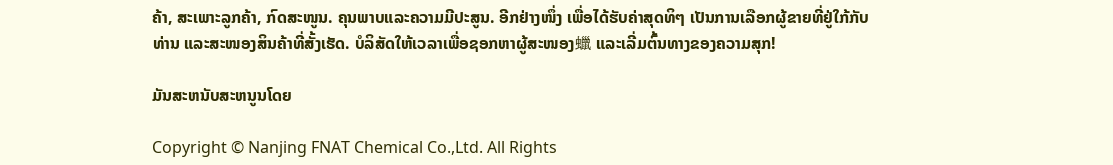ຄ້າ, ສະເພາະລູກຄ້າ, ກົດສະໜູນ. ຄຸນພາບແລະຄວາມມີປະສູນ. ອີກຢ່າງໜຶ່ງ ເພື່ອໄດ້ຮັບຄ່າສຸດທິໆ ເປັນການເລືອກຜູ້ຂາຍທີ່ຢູ່ໃກ້ກັບທ່ານ ແລະສະໜອງສິນຄ້າທີ່ສັ້ງເຮັດ. ບໍລິສັດໃຫ້ເວລາເພື່ອຊອກຫາຜູ້ສະໜອງ蠟 ແລະເລີ່ມຕົ້ນທາງຂອງຄວາມສຸກ!

ມັນສະຫນັບສະຫນູນໂດຍ

Copyright © Nanjing FNAT Chemical Co.,Ltd. All Rights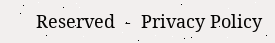Reserved  -  Privacy Policy